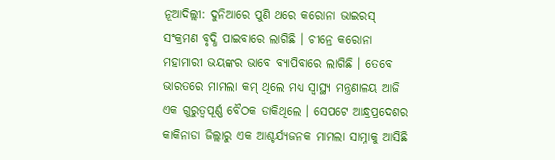ନୂଆଦିଲ୍ଲୀ: ଦୁନିଆରେ ପୁଣି ଥରେ କରୋନା ଭାଇରସ୍ ସଂକ୍ରମଣ ବୃଦ୍ଧି ପାଇବାରେ ଲାଗିଛି । ଚୀନ୍ରେ କରୋନା ମହାମାରୀ ଭୟଙ୍କର ଭାବେ ବ୍ୟାପିବାରେ ଲାଗିଛି । ତେବେ ଭାରତରେ ମାମଲା କମ୍ ଥିଲେ ମଧ୍ୟ ସ୍ୱାସ୍ଥ୍ୟ ମନ୍ତ୍ରଣାଳୟ ଆଜି ଏକ ଗୁରୁତ୍ୱପୂର୍ଣ୍ଣ ବୈଠକ ଡାକିଥିଲେ । ସେପଟେ ଆନ୍ଧ୍ରପ୍ରଦେଶର କାକିନାଡା ଜିଲ୍ଲାରୁ ଏକ ଆଶ୍ଚର୍ଯ୍ୟଜନକ ମାମଲା ସାମ୍ନାକୁ ଆସିଛି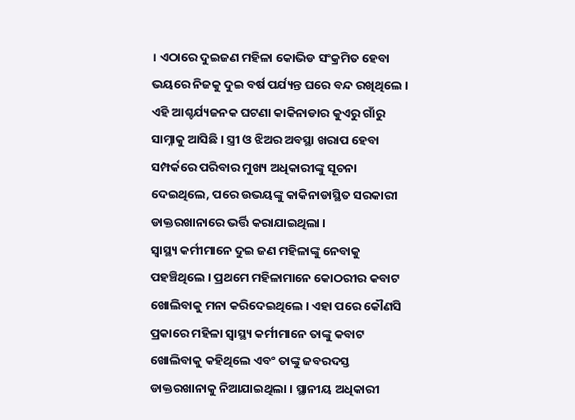। ଏଠାରେ ଦୁଇଜଣ ମହିଳା କୋଭିଡ ସଂକ୍ରମିତ ହେବା ଭୟରେ ନିଜକୁ ଦୁଇ ବର୍ଷ ପର୍ଯ୍ୟନ୍ତ ଘରେ ବନ୍ଦ ରଖିଥିଲେ । ଏହି ଆଶ୍ଚର୍ଯ୍ୟଜନକ ଘଟଣା କାକିନାଡାର କୁଏରୁ ଗାଁରୁ ସାମ୍ନାକୁ ଆସିଛି । ସ୍ତ୍ରୀ ଓ ଝିଅର ଅବସ୍ଥା ଖରାପ ହେବା ସମ୍ପର୍କରେ ପରିବାର ମୁଖ୍ୟ ଅଧିକାରୀଙ୍କୁ ସୂଚନା ଦେଇଥିଲେ, ପରେ ଉଭୟଙ୍କୁ କାକିନାଡାସ୍ଥିତ ସରକାରୀ ଡାକ୍ତରଖାନାରେ ଭର୍ତ୍ତି କରାଯାଇଥିଲା ।
ସ୍ୱାସ୍ଥ୍ୟ କର୍ମୀମାନେ ଦୁଇ ଜଣ ମହିଳାଙ୍କୁ ନେବାକୁ ପହଞ୍ଚିଥିଲେ । ପ୍ରଥମେ ମହିଳାମାନେ କୋଠରୀର କବାଟ ଖୋଲିବାକୁ ମନା କରିଦେଇଥିଲେ । ଏହା ପରେ କୌଣସି ପ୍ରକାରେ ମହିଳା ସ୍ୱାସ୍ଥ୍ୟ କର୍ମୀମାନେ ତାଙ୍କୁ କବାଟ ଖୋଲିବାକୁ କହିଥିଲେ ଏବଂ ତାଙ୍କୁ ଜବରଦସ୍ତ ଡାକ୍ତରଖାନାକୁ ନିଆଯାଇଥିଲା । ସ୍ଥାନୀୟ ଅଧିକାରୀ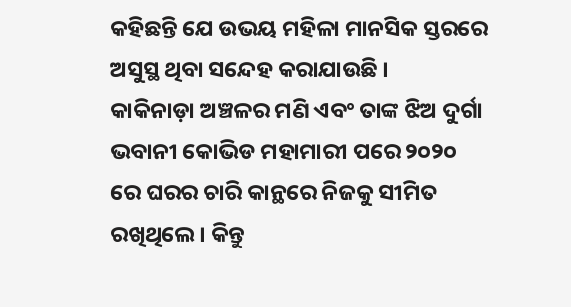କହିଛନ୍ତି ଯେ ଉଭୟ ମହିଳା ମାନସିକ ସ୍ତରରେ ଅସୁସ୍ଥ ଥିବା ସନ୍ଦେହ କରାଯାଉଛି ।
କାକିନାଡ଼ା ଅଞ୍ଚଳର ମଣି ଏବଂ ତାଙ୍କ ଝିଅ ଦୁର୍ଗା ଭବାନୀ କୋଭିଡ ମହାମାରୀ ପରେ ୨୦୨୦ ରେ ଘରର ଚାରି କାନ୍ଥରେ ନିଜକୁ ସୀମିତ ରଖିଥିଲେ । କିନ୍ତୁ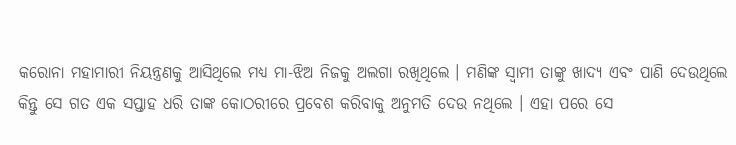କରୋନା ମହାମାରୀ ନିୟନ୍ତ୍ରଣକୁ ଆସିଥିଲେ ମଧ୍ୟ ମା-ଝିଅ ନିଜକୁ ଅଲଗା ରଖିଥିଲେ । ମଣିଙ୍କ ସ୍ୱାମୀ ତାଙ୍କୁ ଖାଦ୍ୟ ଏବଂ ପାଣି ଦେଉଥିଲେ କିନ୍ତୁ ସେ ଗତ ଏକ ସପ୍ତାହ ଧରି ତାଙ୍କ କୋଠରୀରେ ପ୍ରବେଶ କରିବାକୁ ଅନୁମତି ଦେଉ ନଥିଲେ । ଏହା ପରେ ସେ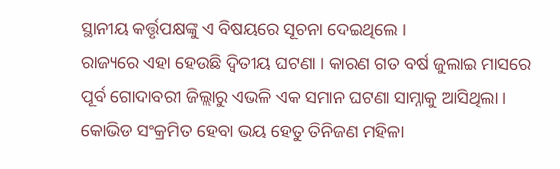ସ୍ଥାନୀୟ କର୍ତ୍ତୃପକ୍ଷଙ୍କୁ ଏ ବିଷୟରେ ସୂଚନା ଦେଇଥିଲେ ।
ରାଜ୍ୟରେ ଏହା ହେଉଛି ଦ୍ୱିତୀୟ ଘଟଣା । କାରଣ ଗତ ବର୍ଷ ଜୁଲାଇ ମାସରେ ପୂର୍ବ ଗୋଦାବରୀ ଜିଲ୍ଲାରୁ ଏଭଳି ଏକ ସମାନ ଘଟଣା ସାମ୍ନାକୁ ଆସିଥିଲା । କୋଭିଡ ସଂକ୍ରମିତ ହେବା ଭୟ ହେତୁ ତିନିଜଣ ମହିଳା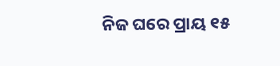ନିଜ ଘରେ ପ୍ରାୟ ୧୫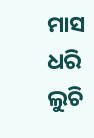ମାସ ଧରି ଲୁଚି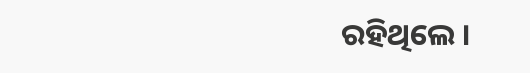ରହିଥିଲେ ।